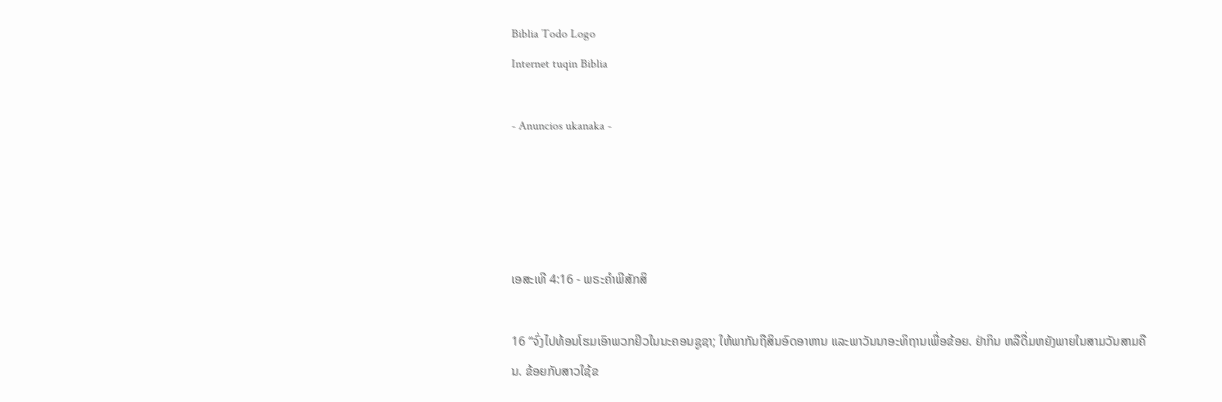Biblia Todo Logo
Internet tuqin Biblia

- Anuncios ukanaka -




ເອສະເທີ 4:16 - ພຣະຄຳພີສັກສິ

16 “ຈົ່ງໄປທ້ອນໂຮມເອົາພວກຢິວໃນນະຄອນຊູຊາ; ໃຫ້ພາກັນຖືສິນອົດອາຫານ ແລະພາວັນນາອະທິຖານເພື່ອຂ້ອຍ. ຢ່າກິນ ຫລືດື່ມຫຍັງພາຍໃນສາມວັນສາມຄືນ. ຂ້ອຍກັບສາວໃຊ້ຂ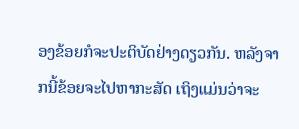ອງຂ້ອຍກໍຈະປະຕິບັດຢ່າງດຽວກັນ. ຫລັງຈາກນີ້ຂ້ອຍຈະໄປຫາກະສັດ ເຖິງແມ່ນວ່າຈະ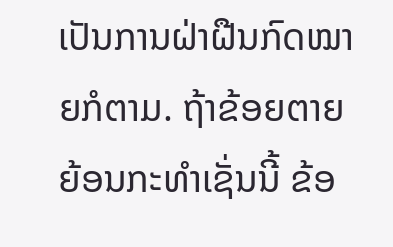ເປັນການຝ່າຝືນກົດໝາຍກໍຕາມ. ຖ້າຂ້ອຍຕາຍຍ້ອນກະທຳເຊັ່ນນີ້ ຂ້ອ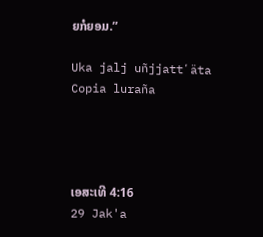ຍກໍຍອມ.”

Uka jalj uñjjattʼäta Copia luraña




ເອສະເທີ 4:16
29 Jak'a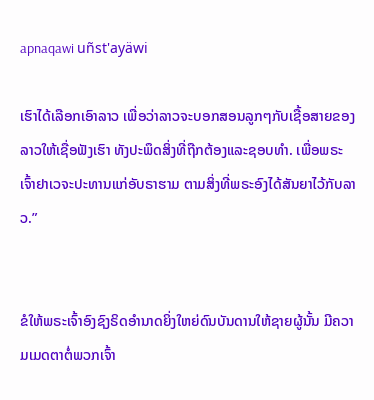apnaqawi uñst'ayäwi

ເຮົາໄດ້ເລືອກເອົາລາວ ເພື່ອວ່າລາວຈະບອກສອນລູກໆກັບເຊື້ອສາຍຂອງລາວໃຫ້ເຊື່ອຟັງເຮົາ ທັງປະພຶດສິ່ງທີ່ຖືກຕ້ອງແລະຊອບທຳ. ເພື່ອພຣະເຈົ້າຢາເວຈະປະທານແກ່ອັບຣາຮາມ ຕາມສິ່ງທີ່ພຣະອົງໄດ້ສັນຍາໄວ້ກັບລາວ.”


ຂໍໃຫ້ພຣະເຈົ້າອົງຊົງຣິດອຳນາດຍິ່ງໃຫຍ່ດົນບັນດານໃຫ້ຊາຍຜູ້ນັ້ນ ມີຄວາມເມດຕາຕໍ່ພວກເຈົ້າ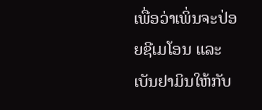ເພື່ອວ່າເພິ່ນຈະປ່ອຍຊີເມໂອນ ແລະເບັນຢາມິນໃຫ້ກັບ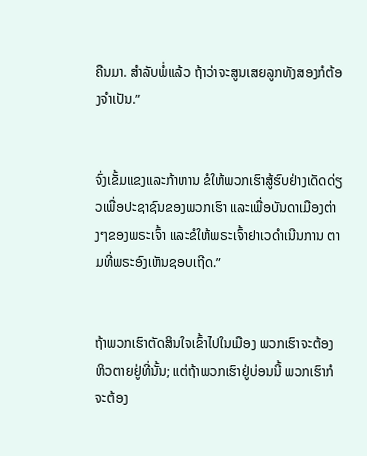ຄືນມາ. ສຳລັບພໍ່ແລ້ວ ຖ້າວ່າຈະສູນເສຍລູກທັງສອງກໍຕ້ອງຈຳເປັນ.”


ຈົ່ງເຂັ້ມແຂງແລະກ້າຫານ ຂໍໃຫ້ພວກເຮົາສູ້ຮົບຢ່າງເດັດດ່ຽວເພື່ອປະຊາຊົນຂອງພວກເຮົາ ແລະເພື່ອບັນດາເມືອງຕ່າງໆຂອງພຣະເຈົ້າ ແລະຂໍໃຫ້ພຣະເຈົ້າຢາເວດຳເນີນການ ຕາມທີ່ພຣະອົງເຫັນຊອບເຖີດ.”


ຖ້າພວກເຮົາຕັດສິນໃຈເຂົ້າໄປໃນເມືອງ ພວກເຮົາຈະຕ້ອງຫິວຕາຍຢູ່ທີ່ນັ້ນ; ແຕ່ຖ້າພວກເຮົາຢູ່ບ່ອນນີ້ ພວກເຮົາກໍຈະຕ້ອງ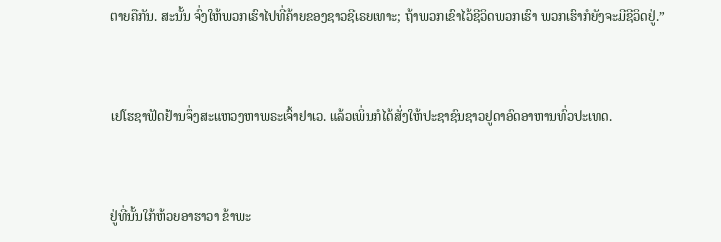ຕາຍຄືກັນ. ສະນັ້ນ ຈົ່ງໃຫ້ພວກເຮົາໄປທີ່ຄ້າຍຂອງຊາວຊີເຣຍເທາະ; ຖ້າພວກເຂົາໄວ້ຊີວິດພວກເຮົາ ພວກເຮົາກໍຍັງຈະມີຊີວິດຢູ່.”


ເຢໂຮຊາຟັດຢ້ານຈຶ່ງສະແຫວງຫາພຣະເຈົ້າຢາເວ. ແລ້ວເພິ່ນກໍໄດ້ສັ່ງໃຫ້ປະຊາຊົນຊາວຢູດາອົດອາຫານທົ່ວປະເທດ.


ຢູ່ທີ່ນັ້ນໃກ້ຫ້ວຍອາຮາວາ ຂ້າພະ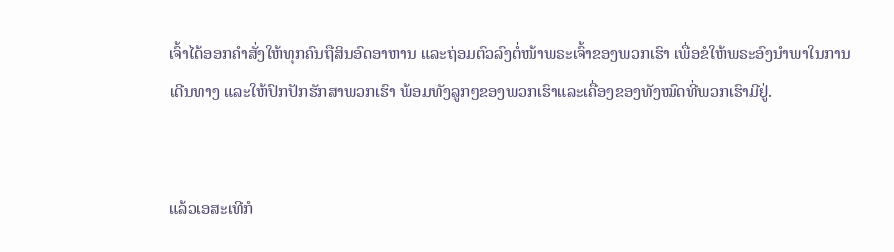ເຈົ້າໄດ້ອອກຄຳສັ່ງໃຫ້ທຸກຄົນຖືສິນອົດອາຫານ ແລະຖ່ອມຕົວລົງຕໍ່ໜ້າພຣະເຈົ້າຂອງພວກເຮົາ ເພື່ອຂໍໃຫ້ພຣະອົງນຳພາໃນການເດີນທາງ ແລະໃຫ້ປົກປັກຮັກສາພວກເຮົາ ພ້ອມທັງລູກໆຂອງພວກເຮົາແລະເຄື່ອງຂອງທັງໝົດທີ່ພວກເຮົາມີຢູ່.


ແລ້ວເອສະເທີກໍ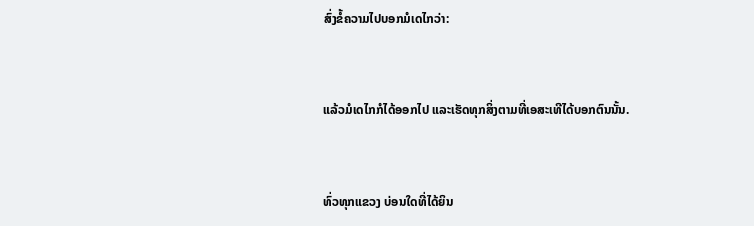ສົ່ງຂໍ້ຄວາມໄປບອກມໍເດໄກວ່າ:


ແລ້ວມໍເດໄກກໍໄດ້ອອກໄປ ແລະເຮັດທຸກສິ່ງຕາມທີ່ເອສະເທີໄດ້ບອກຕົນນັ້ນ.


ທົ່ວທຸກແຂວງ ບ່ອນໃດທີ່ໄດ້ຍິນ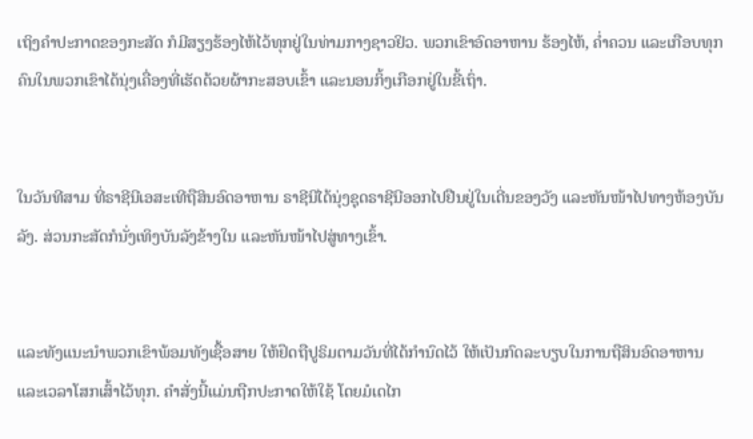ເຖິງຄຳປະກາດຂອງກະສັດ ກໍມີສຽງຮ້ອງໄຫ້ໄວ້ທຸກຢູ່ໃນທ່າມກາງຊາວຢິວ. ພວກເຂົາອົດອາຫານ ຮ້ອງໄຫ້, ຄໍ່າຄວນ ແລະເກືອບທຸກຄົນໃນພວກເຂົາໄດ້ນຸ່ງເຄື່ອງທີ່ເຮັດດ້ວຍຜ້າກະສອບເຂົ້າ ແລະນອນກິ້ງເກືອກຢູ່ໃນຂີ້ເຖົ່າ.


ໃນວັນທີສາມ ທີ່ຣາຊີນີເອສະເທີຖືສິນອົດອາຫານ ຣາຊີນີໄດ້ນຸ່ງຊຸດຣາຊີນີອອກໄປຢືນຢູ່ໃນເດີ່ນຂອງວັງ ແລະຫັນໜ້າໄປທາງຫ້ອງບັນລັງ. ສ່ວນກະສັດກໍນັ່ງເທິງບັນລັງຂ້າງໃນ ແລະຫັນໜ້າໄປສູ່ທາງເຂົ້າ.


ແລະທັງແນະນຳພວກເຂົາພ້ອມທັງເຊື້ອສາຍ ໃຫ້ຢຶດຖືປູຣິມຕາມວັນທີ່ໄດ້ກຳນົດໄວ້ ໃຫ້ເປັນກົດລະບຽບໃນການຖືສິນອົດອາຫານ ແລະເວລາໂສກເສົ້າໄວ້ທຸກ. ຄຳສັ່ງນີ້ແມ່ນຖືກປະກາດໃຫ້ໃຊ້ ໂດຍມໍເດໄກ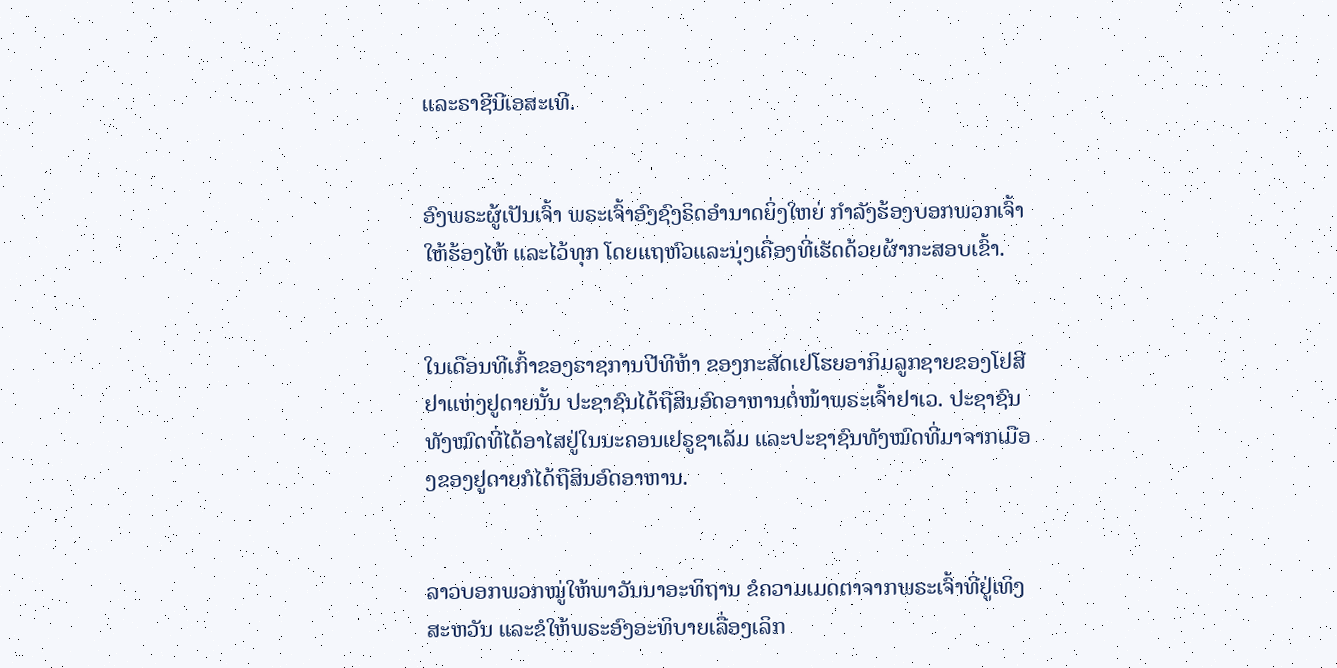ແລະຣາຊີນີເອສະເທີ.


ອົງພຣະຜູ້ເປັນເຈົ້າ ພຣະເຈົ້າອົງຊົງຣິດອຳນາດຍິ່ງໃຫຍ່ ກຳລັງຮ້ອງບອກພວກເຈົ້າໃຫ້ຮ້ອງໄຫ້ ແລະໄວ້ທຸກ ໂດຍແຖຫົວແລະນຸ່ງເຄື່ອງທີ່ເຮັດດ້ວຍຜ້າກະສອບເຂົ້າ.


ໃນເດືອນທີເກົ້າຂອງຣາຊການປີທີຫ້າ ຂອງກະສັດເຢໂຮຍອາກິມລູກຊາຍຂອງໂຢສີຢາແຫ່ງຢູດາຍນັ້ນ ປະຊາຊົນໄດ້ຖືສິນອົດອາຫານຕໍ່ໜ້າພຣະເຈົ້າຢາເວ. ປະຊາຊົນທັງໝົດທີ່ໄດ້ອາໄສຢູ່ໃນນະຄອນເຢຣູຊາເລັມ ແລະປະຊາຊົນທັງໝົດທີ່ມາຈາກເມືອງຂອງຢູດາຍກໍໄດ້ຖືສິນອົດອາຫານ.


ລາວບອກພວກໝູ່ໃຫ້ພາວັນນາອະທິຖານ ຂໍຄວາມເມດຕາຈາກພຣະເຈົ້າທີ່ຢູ່ເທິງສະຫວັນ ແລະຂໍໃຫ້ພຣະອົງອະທິບາຍເລື່ອງເລິກ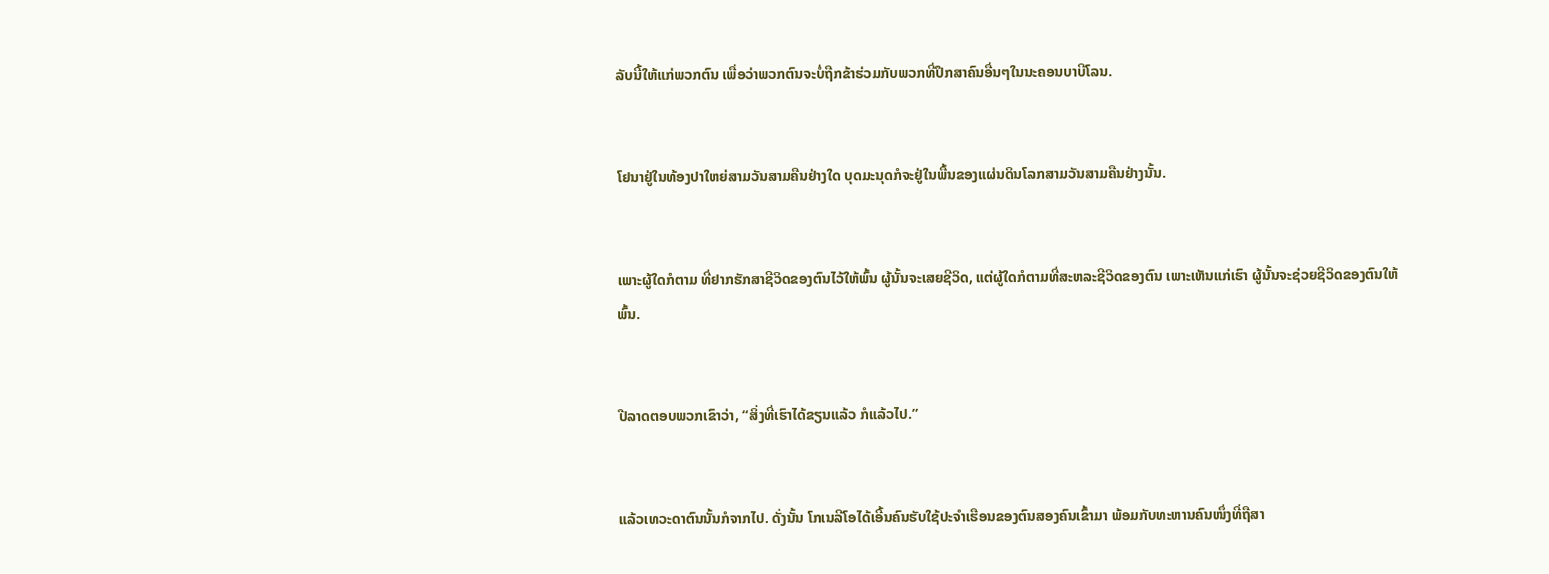ລັບນີ້ໃຫ້ແກ່ພວກຕົນ ເພື່ອວ່າພວກຕົນຈະບໍ່ຖືກຂ້າຮ່ວມກັບພວກທີ່ປຶກສາຄົນອື່ນໆໃນນະຄອນບາບີໂລນ.


ໂຢນາຢູ່ໃນທ້ອງປາໃຫຍ່ສາມວັນສາມຄືນຢ່າງໃດ ບຸດມະນຸດກໍຈະຢູ່ໃນພື້ນຂອງແຜ່ນດິນໂລກສາມວັນສາມຄືນຢ່າງນັ້ນ.


ເພາະຜູ້ໃດກໍຕາມ ທີ່ຢາກຮັກສາຊີວິດຂອງຕົນໄວ້ໃຫ້ພົ້ນ ຜູ້ນັ້ນຈະເສຍຊີວິດ, ແຕ່ຜູ້ໃດກໍຕາມທີ່ສະຫລະຊີວິດຂອງຕົນ ເພາະເຫັນແກ່ເຮົາ ຜູ້ນັ້ນຈະຊ່ວຍຊີວິດຂອງຕົນໃຫ້ພົ້ນ.


ປີລາດຕອບພວກເຂົາວ່າ, “ສິ່ງທີ່ເຮົາໄດ້ຂຽນແລ້ວ ກໍແລ້ວໄປ.”


ແລ້ວເທວະດາຕົນນັ້ນກໍຈາກໄປ. ດັ່ງນັ້ນ ໂກເນລີໂອໄດ້ເອີ້ນຄົນຮັບໃຊ້ປະຈຳເຮືອນຂອງຕົນສອງຄົນເຂົ້າມາ ພ້ອມກັບທະຫານຄົນໜຶ່ງທີ່ຖືສາ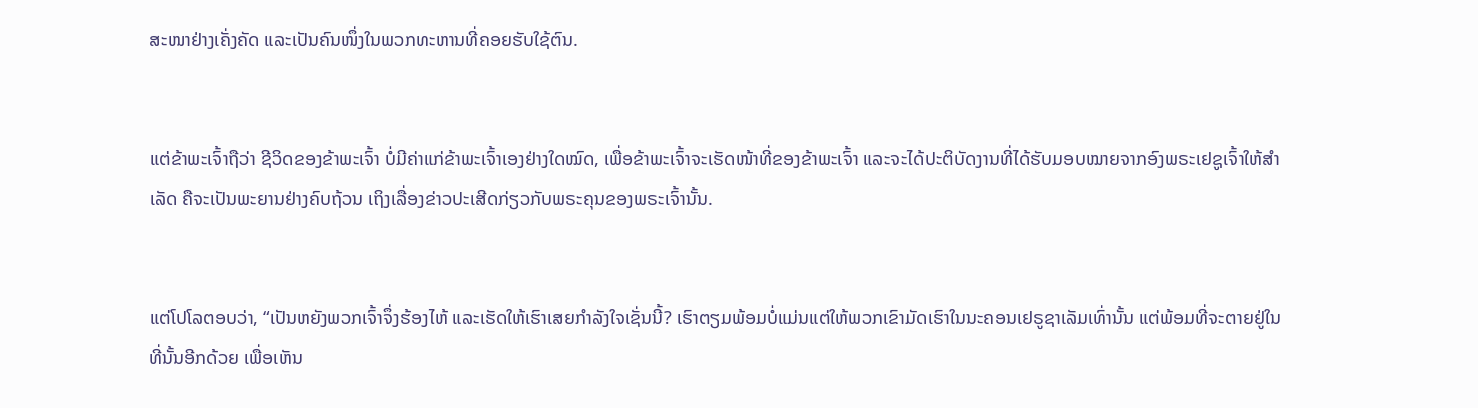ສະໜາຢ່າງເຄັ່ງຄັດ ແລະເປັນຄົນໜຶ່ງໃນພວກທະຫານທີ່ຄອຍຮັບໃຊ້ຕົນ.


ແຕ່ຂ້າພະເຈົ້າຖືວ່າ ຊີວິດຂອງຂ້າພະເຈົ້າ ບໍ່ມີຄ່າແກ່ຂ້າພະເຈົ້າເອງຢ່າງໃດໝົດ, ເພື່ອຂ້າພະເຈົ້າຈະເຮັດໜ້າທີ່ຂອງຂ້າພະເຈົ້າ ແລະຈະໄດ້ປະຕິບັດງານທີ່ໄດ້ຮັບມອບໝາຍຈາກອົງພຣະເຢຊູເຈົ້າໃຫ້ສຳເລັດ ຄືຈະເປັນພະຍານຢ່າງຄົບຖ້ວນ ເຖິງເລື່ອງຂ່າວປະເສີດກ່ຽວກັບພຣະຄຸນຂອງພຣະເຈົ້ານັ້ນ.


ແຕ່ໂປໂລຕອບວ່າ, “ເປັນຫຍັງພວກເຈົ້າຈຶ່ງຮ້ອງໄຫ້ ແລະເຮັດໃຫ້ເຮົາເສຍກຳລັງໃຈເຊັ່ນນີ້? ເຮົາຕຽມພ້ອມບໍ່ແມ່ນແຕ່ໃຫ້ພວກເຂົາມັດເຮົາໃນນະຄອນເຢຣູຊາເລັມເທົ່ານັ້ນ ແຕ່ພ້ອມທີ່ຈະຕາຍຢູ່ໃນທີ່ນັ້ນອີກດ້ວຍ ເພື່ອເຫັນ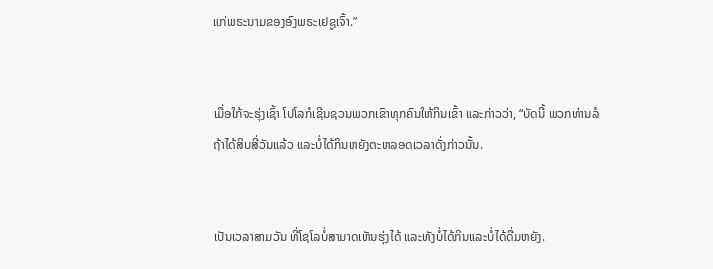ແກ່ພຣະນາມຂອງອົງພຣະເຢຊູເຈົ້າ.”


ເມື່ອໃກ້ຈະຮຸ່ງເຊົ້າ ໂປໂລກໍເຊີນຊວນພວກເຂົາທຸກຄົນໃຫ້ກິນເຂົ້າ ແລະກ່າວວ່າ, “ບັດນີ້ ພວກທ່ານລໍຖ້າໄດ້ສິບສີ່ວັນແລ້ວ ແລະບໍ່ໄດ້ກິນຫຍັງຕະຫລອດເວລາດັ່ງກ່າວນັ້ນ.


ເປັນເວລາສາມວັນ ທີ່ໂຊໂລບໍ່ສາມາດເຫັນຮຸ່ງໄດ້ ແລະທັງບໍ່ໄດ້ກິນແລະບໍ່ໄດ້ດື່ມຫຍັງ.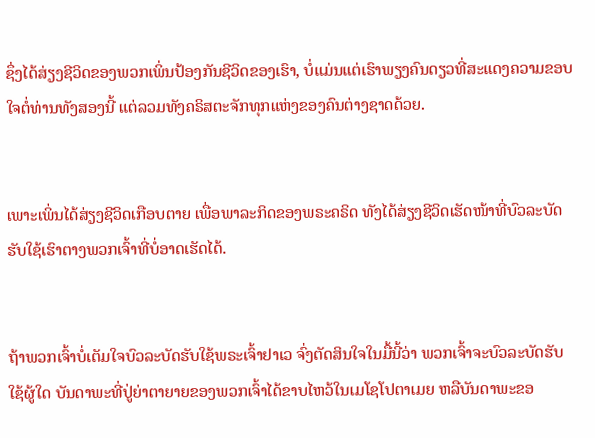ຊຶ່ງໄດ້ສ່ຽງຊີວິດຂອງພວກເພິ່ນປ້ອງກັນຊີວິດຂອງເຮົາ, ບໍ່ແມ່ນແຕ່ເຮົາພຽງຄົນດຽວທີ່ສະແດງຄວາມຂອບໃຈຕໍ່ທ່ານທັງສອງນີ້ ແຕ່ລວມທັງຄຣິສຕະຈັກທຸກແຫ່ງຂອງຄົນຕ່າງຊາດດ້ວຍ.


ເພາະເພິ່ນໄດ້ສ່ຽງຊີວິດເກືອບຕາຍ ເພື່ອພາລະກິດຂອງພຣະຄຣິດ ທັງໄດ້ສ່ຽງຊີວິດເຮັດໜ້າທີ່ບົວລະບັດຮັບໃຊ້ເຮົາຕາງພວກເຈົ້າທີ່ບໍ່ອາດເຮັດໄດ້.


ຖ້າພວກເຈົ້າບໍ່ເຕັມໃຈບົວລະບັດຮັບໃຊ້ພຣະເຈົ້າຢາເວ ຈົ່ງຕັດສິນໃຈໃນມື້ນີ້ວ່າ ພວກເຈົ້າຈະບົວລະບັດຮັບໃຊ້ຜູ້ໃດ ບັນດາພະທີ່ປູ່ຍ່າຕາຍາຍຂອງພວກເຈົ້າໄດ້ຂາບໄຫວ້ໃນເມໂຊໂປຕາເມຍ ຫລືບັນດາພະຂອ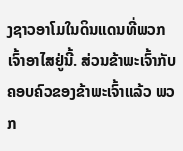ງຊາວອາໂມໃນດິນແດນທີ່ພວກເຈົ້າອາໄສຢູ່ນີ້. ສ່ວນຂ້າພະເຈົ້າກັບຄອບຄົວຂອງຂ້າພະເຈົ້າແລ້ວ ພວກ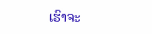ເຮົາຈະ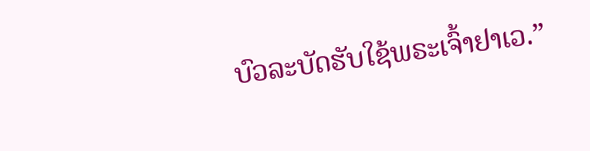ບົວລະບັດຮັບໃຊ້ພຣະເຈົ້າຢາເວ.”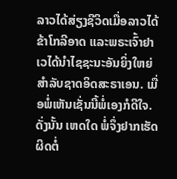ລາວໄດ້ສ່ຽງຊີວິດເມື່ອລາວໄດ້ຂ້າໂກລີອາດ ແລະພຣະເຈົ້າຢາເວໄດ້ນຳໄຊຊະນະອັນຍິ່ງໃຫຍ່ສຳລັບຊາດອິດສະຣາເອນ. ເມື່ອພໍ່ເຫັນເຊັ່ນນີ້ພໍ່ເອງກໍດີໃຈ. ດັ່ງນັ້ນ ເຫດໃດ ພໍ່ຈຶ່ງຢາກເຮັດຜິດຕໍ່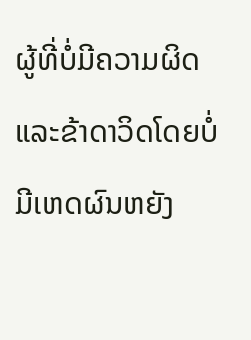ຜູ້ທີ່ບໍ່ມີຄວາມຜິດ ແລະຂ້າດາວິດໂດຍບໍ່ມີເຫດຜົນຫຍັງ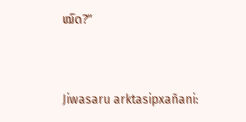ໝົດ?”


Jiwasaru arktasipxañani: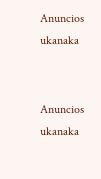Anuncios ukanaka


Anuncios ukanaka